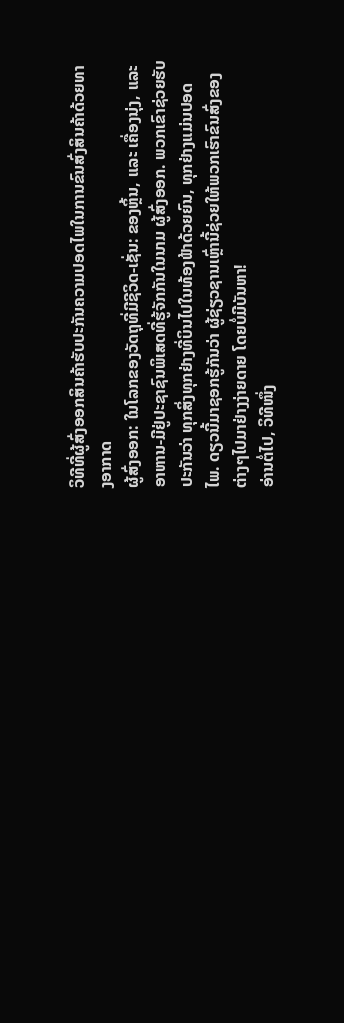ວິທີທີ່ຜູ້ສົ່ງອອກສິນຄ້າຮັບປະກັນຄວາມປອດໄພໃນການຂົນສົ່ງສິນຄ້າດ້ວຍທາງອາກາດ
ຜູ້ສົ່ງອອກ: ໃນໂລກຂອງວັດຖຸທີ່ມີຊີວິດ-ເຊັ່ນ: ຂອງຫຼິ້ນ, ແລະ ເຄື່ອງນຸ່ງ, ແລະ ອາຫານ-ມີຢູ່ປະຊາຊົນພິເສດທີ່ຮູ້ຈັກກັນໃນນາມ ຜູ້ສົ່ງອອກ. ພວກເຂົາຊ່ວຍຮັບປະກັນວ່າ ທຸກສິ່ງທຸກຢ່າງທີ່ບິນໄປໃນທ້ອງຟ້າດ້ວຍຍົນ, ທຸກຢ່າງແມ່ນປອດໄພ. ດຽວນີ້ມາຊອກຮູ້ກັນວ່າ ຜູ້ຊ່ຽວຊານເຫຼົ່ານີ້ຊ່ວຍໃຫ້ພວກເຮົາຂົນສົ່ງຂອງຕ່າງໆໄປມາຢ່າງງ່າຍດາຍ ໂດຍບໍ່ມີບັນຫາ!
ອ່ານຕໍ່ໄປ, ວິທີໜຶ່ງ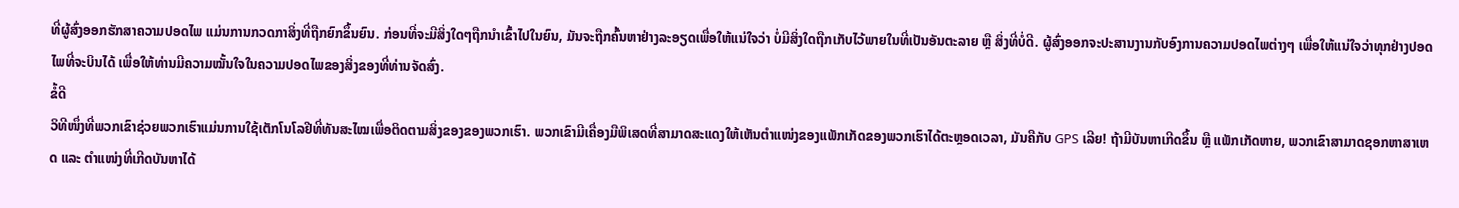ທີ່ຜູ້ສົ່ງອອກຮັກສາຄວາມປອດໄພ ແມ່ນການກວດກາສິ່ງທີ່ຖືກຍົກຂຶ້ນຍົນ. ກ່ອນທີ່ຈະມີສິ່ງໃດໆຖືກນໍາເຂົ້າໄປໃນຍົນ, ມັນຈະຖືກຄົ້ນຫາຢ່າງລະອຽດເພື່ອໃຫ້ແນ່ໃຈວ່າ ບໍ່ມີສິ່ງໃດຖືກເກັບໄວ້ພາຍໃນທີ່ເປັນອັນຕະລາຍ ຫຼື ສິ່ງທີ່ບໍ່ດີ. ຜູ້ສົ່ງອອກຈະປະສານງານກັບອົງການຄວາມປອດໄພຕ່າງໆ ເພື່ອໃຫ້ແນ່ໃຈວ່າທຸກຢ່າງປອດໄພທີ່ຈະບິນໄດ້ ເພື່ອໃຫ້ທ່ານມີຄວາມໝັ້ນໃຈໃນຄວາມປອດໄພຂອງສິ່ງຂອງທີ່ທ່ານຈັດສົ່ງ.
ຂໍ້ດີ
ວິທີໜຶ່ງທີ່ພວກເຂົາຊ່ວຍພວກເຮົາແມ່ນການໃຊ້ເຕັກໂນໂລຢີທີ່ທັນສະໄໝເພື່ອຕິດຕາມສິ່ງຂອງຂອງພວກເຮົາ. ພວກເຂົາມີເຄື່ອງມືພິເສດທີ່ສາມາດສະແດງໃຫ້ເຫັນຕຳແໜ່ງຂອງແພັກເກັດຂອງພວກເຮົາໄດ້ຕະຫຼອດເວລາ, ມັນຄືກັບ GPS ເລີຍ! ຖ້າມີບັນຫາເກີດຂຶ້ນ ຫຼື ແພັກເກັດຫາຍ, ພວກເຂົາສາມາດຊອກຫາສາເຫດ ແລະ ຕຳແໜ່ງທີ່ເກີດບັນຫາໄດ້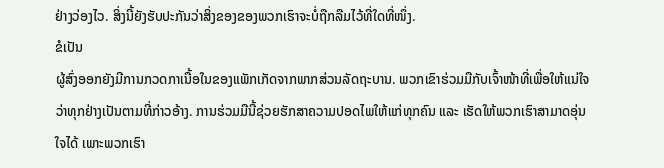ຢ່າງວ່ອງໄວ. ສິ່ງນີ້ຍັງຮັບປະກັນວ່າສິ່ງຂອງຂອງພວກເຮົາຈະບໍ່ຖືກລືມໄວ້ທີ່ໃດທີ່ໜຶ່ງ.
ຂໍເປັນ
ຜູ້ສົ່ງອອກຍັງມີການກວດກາເນື້ອໃນຂອງແພັກເກັດຈາກພາກສ່ວນລັດຖະບານ. ພວກເຂົາຮ່ວມມືກັບເຈົ້າໜ້າທີ່ເພື່ອໃຫ້ແນ່ໃຈວ່າທຸກຢ່າງເປັນຕາມທີ່ກ່າວອ້າງ. ການຮ່ວມມືນີ້ຊ່ວຍຮັກສາຄວາມປອດໄພໃຫ້ແກ່ທຸກຄົນ ແລະ ເຮັດໃຫ້ພວກເຮົາສາມາດອຸ່ນໃຈໄດ້ ເພາະພວກເຮົາ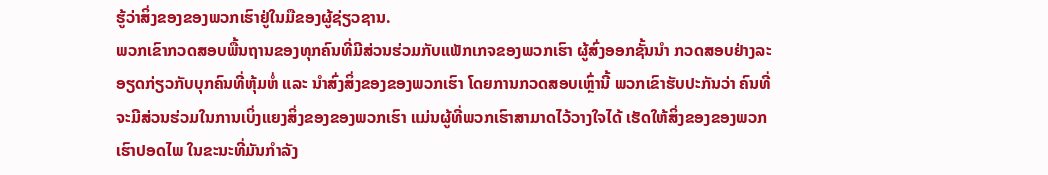ຮູ້ວ່າສິ່ງຂອງຂອງພວກເຮົາຢູ່ໃນມືຂອງຜູ້ຊ່ຽວຊານ.
ພວກເຂົາກວດສອບພື້ນຖານຂອງທຸກຄົນທີ່ມີສ່ວນຮ່ວມກັບແພັກເກຈຂອງພວກເຮົາ ຜູ້ສົ່ງອອກຊັ້ນນຳ ກວດສອບຢ່າງລະອຽດກ່ຽວກັບບຸກຄົນທີ່ຫຸ້ມຫໍ່ ແລະ ນຳສົ່ງສິ່ງຂອງຂອງພວກເຮົາ ໂດຍການກວດສອບເຫຼົ່ານີ້ ພວກເຂົາຮັບປະກັນວ່າ ຄົນທີ່ຈະມີສ່ວນຮ່ວມໃນການເບິ່ງແຍງສິ່ງຂອງຂອງພວກເຮົາ ແມ່ນຜູ້ທີ່ພວກເຮົາສາມາດໄວ້ວາງໃຈໄດ້ ເຮັດໃຫ້ສິ່ງຂອງຂອງພວກເຮົາປອດໄພ ໃນຂະນະທີ່ມັນກຳລັງ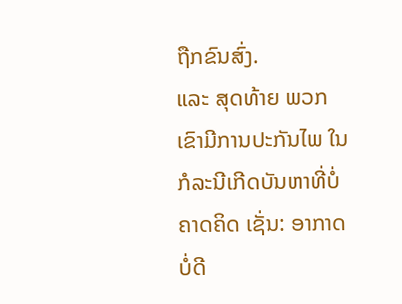ຖືກຂົນສົ່ງ.
ແລະ ສຸດທ້າຍ ພວກເຂົາມີການປະກັນໄພ ໃນກໍລະນີເກີດບັນຫາທີ່ບໍ່ຄາດຄິດ ເຊັ່ນ: ອາກາດບໍ່ດີ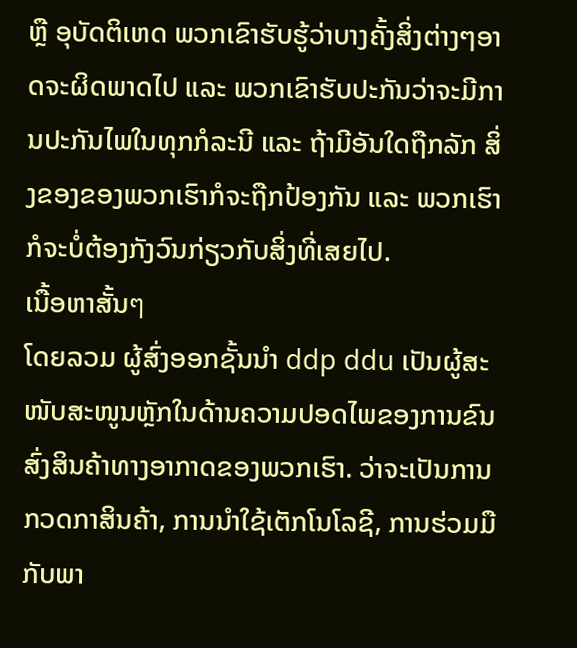ຫຼື ອຸບັດຕິເຫດ ພວກເຂົາຮັບຮູ້ວ່າບາງຄັ້ງສິ່ງຕ່າງໆອາດຈະຜິດພາດໄປ ແລະ ພວກເຂົາຮັບປະກັນວ່າຈະມີການປະກັນໄພໃນທຸກກໍລະນີ ແລະ ຖ້າມີອັນໃດຖືກລັກ ສິ່ງຂອງຂອງພວກເຮົາກໍຈະຖືກປ້ອງກັນ ແລະ ພວກເຮົາກໍຈະບໍ່ຕ້ອງກັງວົນກ່ຽວກັບສິ່ງທີ່ເສຍໄປ.
ເນື້ອຫາສັ້ນๆ
ໂດຍລວມ ຜູ້ສົ່ງອອກຊັ້ນນຳ ddp ddu ເປັນຜູ້ສະໜັບສະໜູນຫຼັກໃນດ້ານຄວາມປອດໄພຂອງການຂົນສົ່ງສິນຄ້າທາງອາກາດຂອງພວກເຮົາ. ວ່າຈະເປັນການກວດກາສິນຄ້າ, ການນຳໃຊ້ເຕັກໂນໂລຊີ, ການຮ່ວມມືກັບພາ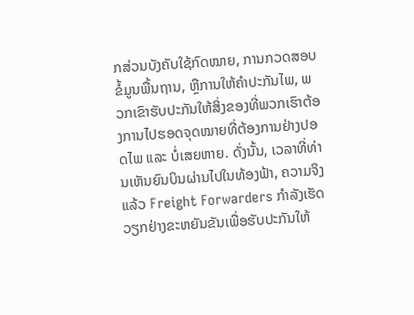ກສ່ວນບັງຄັບໃຊ້ກົດໝາຍ, ການກວດສອບຂໍ້ມູນພື້ນຖານ, ຫຼືການໃຫ້ຄຳປະກັນໄພ, ພວກເຂົາຮັບປະກັນໃຫ້ສິ່ງຂອງທີ່ພວກເຮົາຕ້ອງການໄປຮອດຈຸດໝາຍທີ່ຕ້ອງການຢ່າງປອດໄພ ແລະ ບໍ່ເສຍຫາຍ. ດັ່ງນັ້ນ, ເວລາທີ່ທ່ານເຫັນຍົນບິນຜ່ານໄປໃນທ້ອງຟ້າ, ຄວາມຈິງແລ້ວ Freight Forwarders ກຳລັງເຮັດວຽກຢ່າງຂະຫຍັນຂັນເພື່ອຮັບປະກັນໃຫ້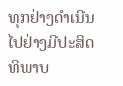ທຸກຢ່າງດຳເນີນໄປຢ່າງມີປະສິດທິພາບ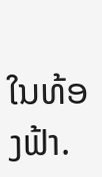ໃນທ້ອງຟ້າ.